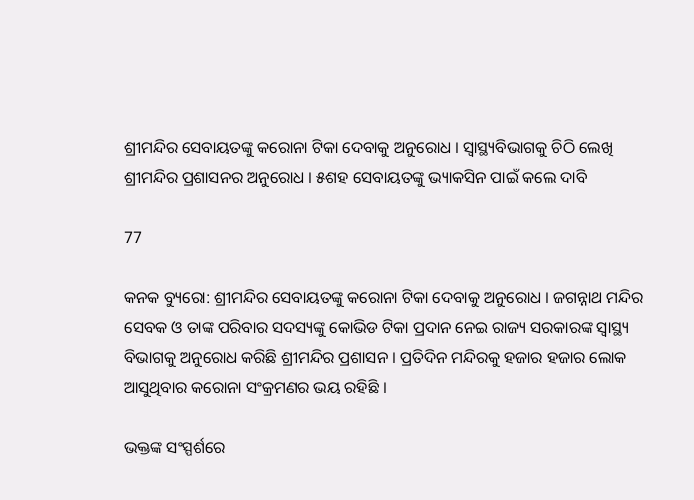ଶ୍ରୀମନ୍ଦିର ସେବାୟତଙ୍କୁ କରୋନା ଟିକା ଦେବାକୁ ଅନୁରୋଧ । ସ୍ୱାସ୍ଥ୍ୟବିଭାଗକୁ ଚିଠି ଲେଖି ଶ୍ରୀମନ୍ଦିର ପ୍ରଶାସନର ଅନୁରୋଧ । ୫ଶହ ସେବାୟତଙ୍କୁ ଭ୍ୟାକସିନ ପାଇଁ କଲେ ଦାବି

77

କନକ ବ୍ୟୁରୋ: ଶ୍ରୀମନ୍ଦିର ସେବାୟତଙ୍କୁ କରୋନା ଟିକା ଦେବାକୁ ଅନୁରୋଧ । ଜଗନ୍ନାଥ ମନ୍ଦିର ସେବକ ଓ ତାଙ୍କ ପରିବାର ସଦସ୍ୟଙ୍କୁ କୋଭିଡ ଟିକା ପ୍ରଦାନ ନେଇ ରାଜ୍ୟ ସରକାରଙ୍କ ସ୍ୱାସ୍ଥ୍ୟ ବିଭାଗକୁ ଅନୁରୋଧ କରିଛି ଶ୍ରୀମନ୍ଦିର ପ୍ରଶାସନ । ପ୍ରତିଦିନ ମନ୍ଦିରକୁ ହଜାର ହଜାର ଲୋକ ଆସୁଥିବାର କରୋନା ସଂକ୍ରମଣର ଭୟ ରହିଛି ।

ଭକ୍ତଙ୍କ ସଂସ୍ପର୍ଶରେ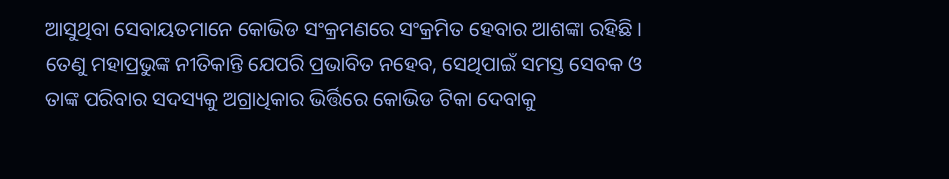ଆସୁଥିବା ସେବାୟତମାନେ କୋଭିଡ ସଂକ୍ରମଣରେ ସଂକ୍ରମିତ ହେବାର ଆଶଙ୍କା ରହିଛି । ତେଣୁ ମହାପ୍ରଭୁଙ୍କ ନୀତିକାନ୍ତି ଯେପରି ପ୍ରଭାବିତ ନହେବ, ସେଥିପାଇଁ ସମସ୍ତ ସେବକ ଓ ତାଙ୍କ ପରିବାର ସଦସ୍ୟକୁ ଅଗ୍ରାଧିକାର ଭିର୍ତ୍ତିରେ କୋଭିଡ ଟିକା ଦେବାକୁ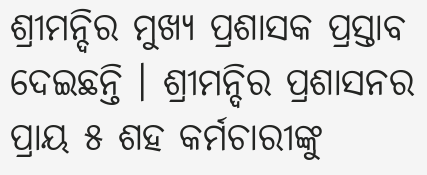ଶ୍ରୀମନ୍ଦିର ମୁଖ୍ୟ ପ୍ରଶାସକ ପ୍ରସ୍ତାବ ଦେଇଛନ୍ତି । ଶ୍ରୀମନ୍ଦିର ପ୍ରଶାସନର ପ୍ରାୟ ୫ ଶହ କର୍ମଚାରୀଙ୍କୁ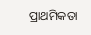ପ୍ରାଥମିକତା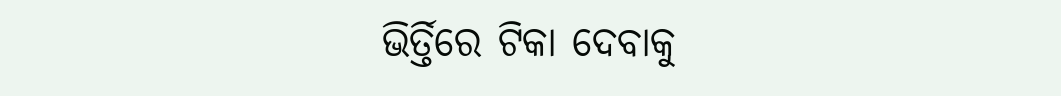ଭିର୍ତ୍ତିରେ ଟିକା ଦେବାକୁ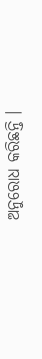ଅନୁରୋଧ କରିଛନ୍ତି ।